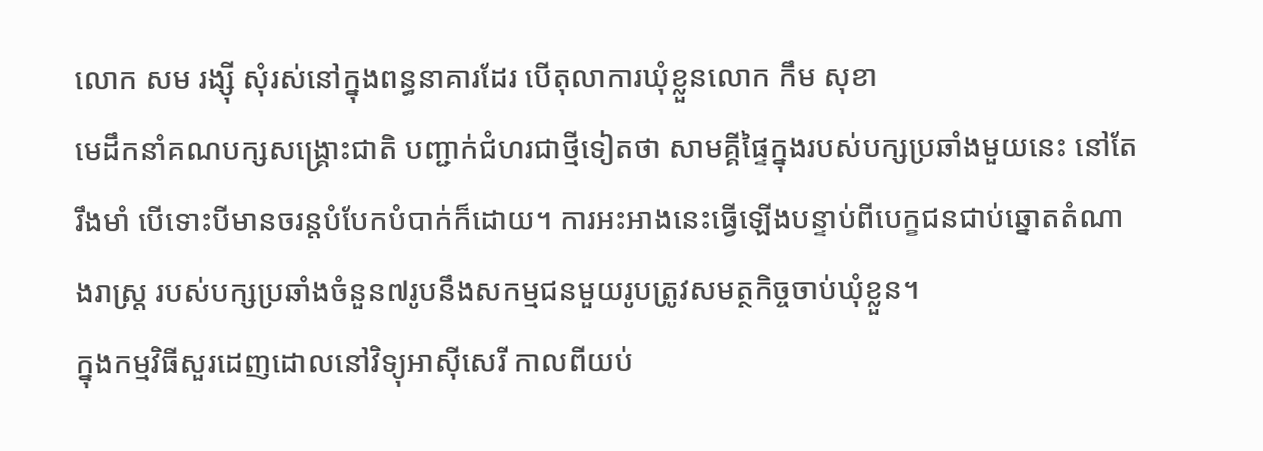លោក សម រង្ស៊ី សុំរស់នៅក្នុងពន្ធនាគារដែរ បើតុលាការឃុំខ្លួនលោក កឹម សុខា
មេដឹកនាំគណបក្សសង្គ្រោះជាតិ បញ្ជាក់ជំហរជាថ្មីទៀតថា សាមគ្គីផ្ទៃក្នុងរបស់បក្សប្រឆាំងមួយនេះ នៅតែរឹងមាំ បើទោះបីមានចរន្តបំបែកបំបាក់ក៏ដោយ។ ការអះអាងនេះធ្វើឡើងបន្ទាប់ពីបេក្ខជនជាប់ឆ្នោតតំណាងរាស្ត្រ របស់បក្សប្រឆាំងចំនួន៧រូបនឹងសកម្មជនមួយរូបត្រូវសមត្ថកិច្ចចាប់ឃុំខ្លួន។
ក្នុងកម្មវិធីសួរដេញដោលនៅវិទ្យុអាស៊ីសេរី កាលពីយប់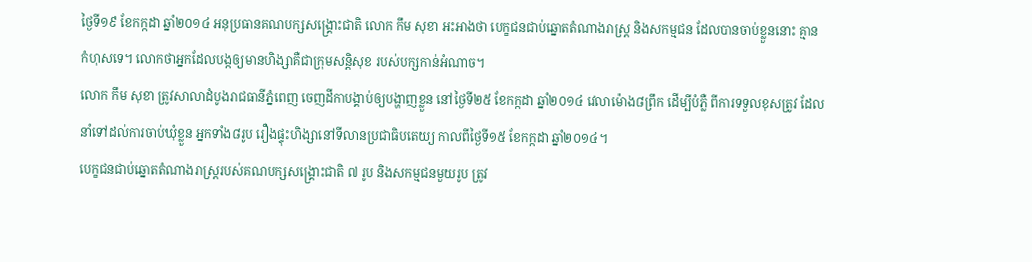ថ្ងៃទី១៩ ខែកក្កដា ឆ្នាំ២០១៤ អនុប្រធានគណបក្សសង្គ្រោះជាតិ លោក កឹម សុខា អះអាងថា បេក្ខជនជាប់ឆ្នោតតំណាងរាស្ត្រ និងសកម្មជន ដែលបានចាប់ខ្លួននោះ គ្មានកំហុសទេ។ លោកថាអ្នកដែលបង្កឲ្យមានហិង្សាគឺជាក្រុមសន្តិសុខ របស់បក្សកាន់អំណាច។
លោក កឹម សុខា ត្រូវសាលាដំបូងរាជធានីភ្នំពេញ ចេញដីកាបង្គាប់ឲ្យបង្ហាញខ្លួន នៅថ្ងៃទី២៥ ខែកក្កដា ឆ្នាំ២០១៤ វេលាម៉ោង៨ព្រឹក ដើម្បីបំភ្លឺ ពីការទទួលខុសត្រូវ ដែលនាំទៅដល់ការចាប់ឃុំខ្លួន អ្នកទាំង៨រូប រឿងផ្ទុះហិង្សានៅទីលានប្រជាធិបតេយ្យ កាលពីថ្ងៃទី១៥ ខែកក្កដា ឆ្នាំ២០១៤។
បេក្ខជនជាប់ឆ្នោតតំណាងរាស្ត្ររបស់គណបក្សសង្គ្រោះជាតិ ៧ រូប និងសកម្មជនមួយរូប ត្រូវ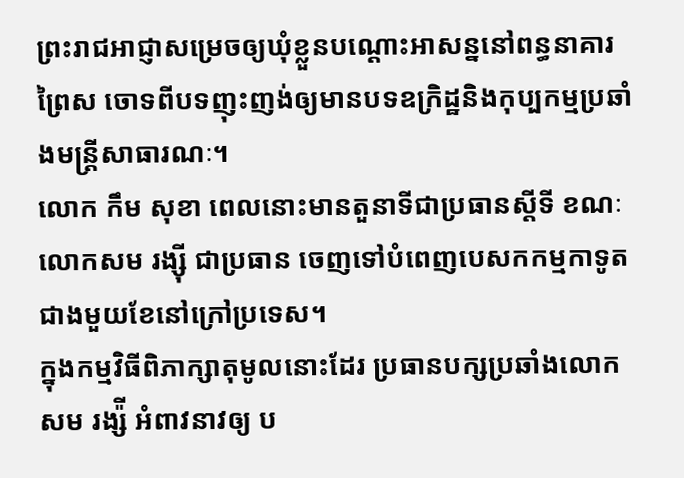ព្រះរាជអាជ្ញាសម្រេចឲ្យឃុំខ្លួនបណ្តោះអាសន្ននៅពន្ធនាគារព្រៃស ចោទពីបទញុះញង់ឲ្យមានបទឧក្រិដ្ឋនិងកុប្បកម្មប្រឆាំងមន្ត្រីសាធារណៈ។
លោក កឹម សុខា ពេលនោះមានតួនាទីជាប្រធានស្តីទី ខណៈលោកសម រង្ស៊ី ជាប្រធាន ចេញទៅបំពេញបេសកកម្មកាទូតជាងមួយខែនៅក្រៅប្រទេស។
ក្នុងកម្មវិធីពិភាក្សាតុមូលនោះដែរ ប្រធានបក្សប្រឆាំងលោក សម រង្ស៉ី អំពាវនាវឲ្យ ប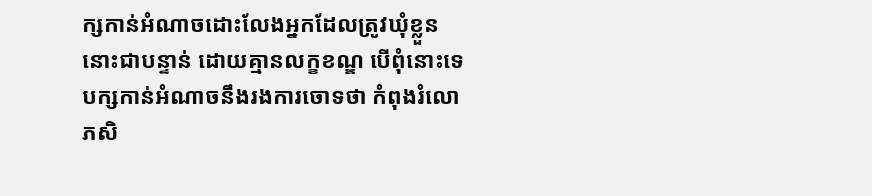ក្សកាន់អំណាចដោះលែងអ្នកដែលត្រូវឃុំខ្លួននោះជាបន្ទាន់ ដោយគ្មានលក្ខខណ្ឌ បើពុំនោះទេ បក្សកាន់អំណាចនឹងរងការចោទថា កំពុងរំលោភសិ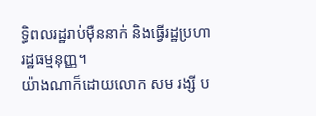ទ្ធិពលរដ្ឋរាប់ម៉ឺននាក់ និងធ្វើរដ្ឋប្រហារដ្ឋធម្មនុញ្ញ។
យ៉ាងណាក៏ដោយលោក សម រង្សី ប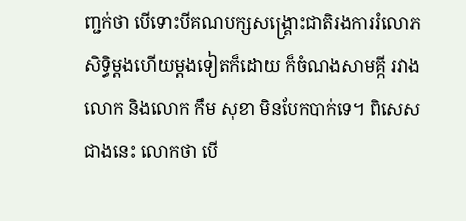ញ្ជក់ថា បើទោះបីគណបក្សសង្គ្រោះជាតិរងការរំលោភសិទ្ធិម្តងហើយម្តងទៀតក៏ដោយ ក៏ចំណងសាមគ្កី រវាងលោក និងលោក កឹម សុខា មិនបែកបាក់ទេ។ ពិសេសជាងនេះ លោកថា បើ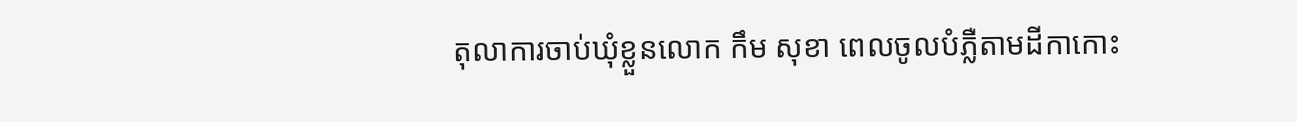តុលាការចាប់ឃុំខ្លួនលោក កឹម សុខា ពេលចូលបំភ្លឺតាមដីកាកោះ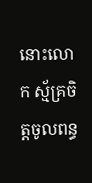នោះលោក ស្ម័គ្រចិត្តចូលពន្ធ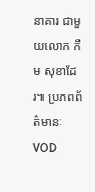នាគារ ជាមួយលោក កឹម សុខាដែរ៕ ប្រភពព័ត៌មានៈVOD